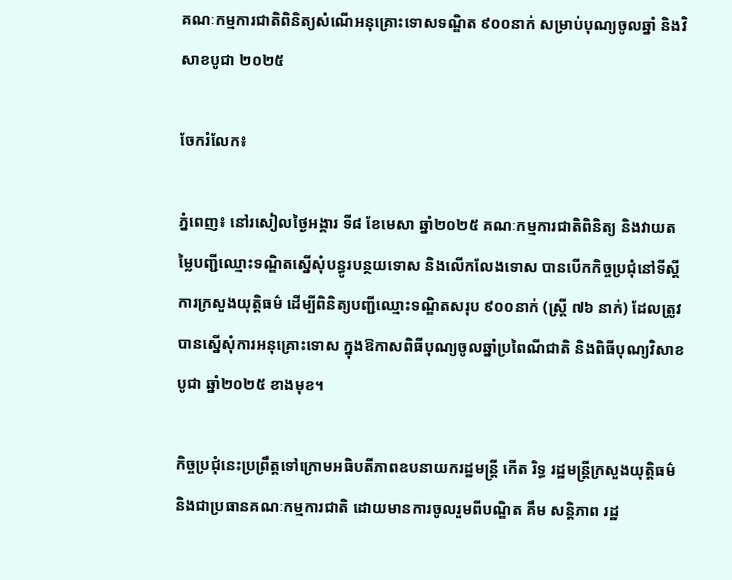គណៈកម្មការជាតិពិនិត្យសំណើអនុគ្រោះទោសទណ្ឌិត ៩០០នាក់ សម្រាប់បុណ្យចូលឆ្នាំ និងវិសាខបូជា ២០២៥

ចែករំលែក៖

ភ្នំពេញ៖ នៅរសៀលថ្ងៃអង្គារ ទី៨ ខែមេសា ឆ្នាំ២០២៥ គណៈកម្មការជាតិពិនិត្យ និងវាយតម្លៃបញ្ជីឈ្មោះទណ្ឌិតស្នើសុំបន្ធូរបន្ថយទោស និងលើកលែងទោស បានបើកកិច្ចប្រជុំនៅទីស្តីការក្រសួងយុត្តិធម៌ ដើម្បីពិនិត្យបញ្ជីឈ្មោះទណ្ឌិតសរុប ៩០០នាក់ (ស្ត្រី ៧៦ នាក់) ដែលត្រូវបានស្នើសុំការអនុគ្រោះទោស ក្នុងឱកាសពិធីបុណ្យចូលឆ្នាំប្រពៃណីជាតិ និងពិធីបុណ្យវិសាខបូជា ឆ្នាំ២០២៥ ខាងមុខ។

កិច្ចប្រជុំនេះប្រព្រឹត្តទៅក្រោមអធិបតីភាពឧបនាយករដ្ឋមន្ត្រី កើត រិទ្ធ រដ្ឋមន្ត្រីក្រសួងយុត្តិធម៌ និងជាប្រធានគណៈកម្មការជាតិ ដោយមានការចូលរួមពីបណ្ឌិត គឹម សន្តិភាព រដ្ឋ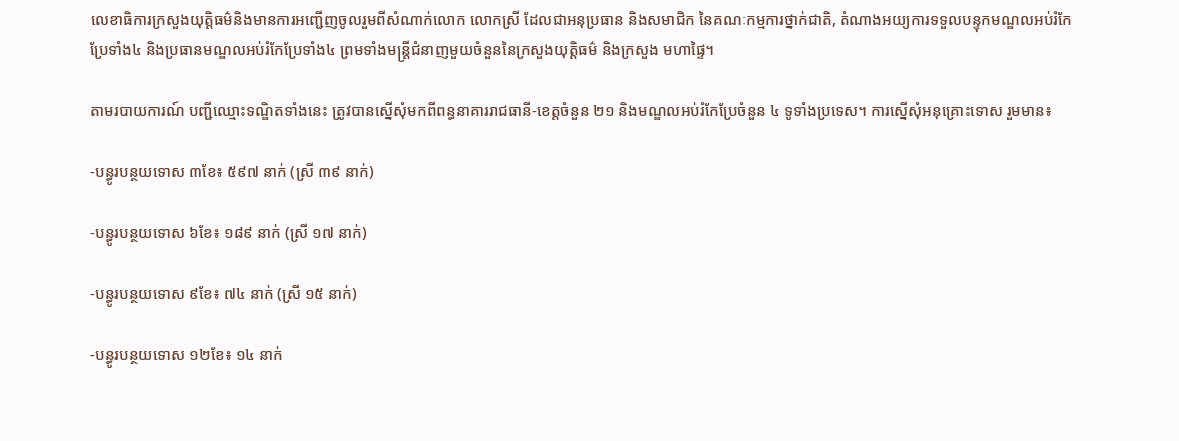លេខាធិការក្រសួងយុត្តិធម៌និងមានការអញ្ជើញចូលរួមពីសំណាក់លោក លោកស្រី ដែលជាអនុប្រធាន និងសមាជិក នៃគណៈកម្មការថ្នាក់ជាតិ, តំណាងអយ្យការទទួលបន្ទុកមណ្ឌលអប់រំកែប្រែទាំង៤ និងប្រធានមណ្ឌលអប់រំកែប្រែទាំង៤ ព្រមទាំងមន្ត្រីជំនាញមួយចំនួននៃក្រសួងយុត្តិធម៌ និងក្រសួង មហាផ្ទៃ។

តាមរបាយការណ៍ បញ្ជីឈ្មោះទណ្ឌិតទាំងនេះ ត្រូវបានស្នើសុំមកពីពន្ធនាគាររាជធានី-ខេត្តចំនួន ២១ និងមណ្ឌលអប់រំកែប្រែចំនួន ៤ ទូទាំងប្រទេស។ ការស្នើសុំអនុគ្រោះទោស រួមមាន៖

-បន្ធូរបន្ថយទោស ៣ខែ៖ ៥៩៧ នាក់ (ស្រី ៣៩ នាក់)

-បន្ធូរបន្ថយទោស ៦ខែ៖ ១៨៩ នាក់ (ស្រី ១៧ នាក់)

-បន្ធូរបន្ថយទោស ៩ខែ៖ ៧៤ នាក់ (ស្រី ១៥ នាក់)

-បន្ធូរបន្ថយទោស ១២ខែ៖ ១៤ នាក់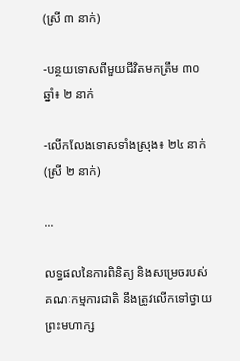(ស្រី ៣ នាក់)

-បន្ថយទោសពីមួយជីវិតមកត្រឹម ៣០ឆ្នាំ៖ ២ នាក់

-លើកលែងទោសទាំងស្រុង៖ ២៤ នាក់ (ស្រី ២ នាក់)

...

លទ្ធផលនៃការពិនិត្យ និងសម្រេចរបស់គណៈកម្មការជាតិ នឹងត្រូវលើកទៅថ្វាយព្រះមហាក្ស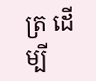ត្រ ដើម្បី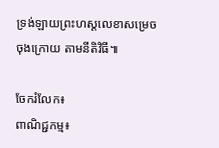ទ្រង់ឡាយព្រះហស្តលេខាសម្រេចចុងក្រោយ តាមនីតិវិធី៕

ចែករំលែក៖
ពាណិជ្ជកម្ម៖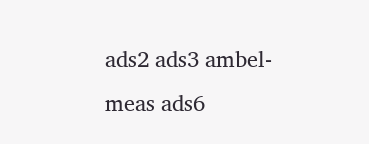ads2 ads3 ambel-meas ads6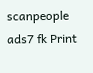scanpeople ads7 fk Print